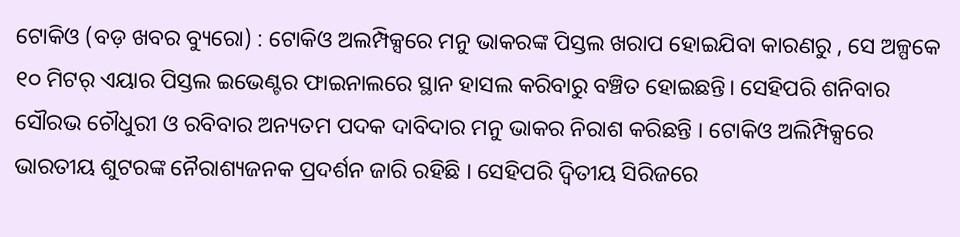ଟୋକିଓ (ବଡ଼ ଖବର ବ୍ୟୁରୋ) : ଟୋକିଓ ଅଲମ୍ପିକ୍ସରେ ମନୁ ଭାକରଙ୍କ ପିସ୍ତଲ ଖରାପ ହୋଇଯିବା କାରଣରୁ , ସେ ଅଳ୍ପକେ ୧୦ ମିଟର୍ ଏୟାର ପିସ୍ତଲ ଇଭେଣ୍ଟର ଫାଇନାଲରେ ସ୍ଥାନ ହାସଲ କରିବାରୁ ବଞ୍ଚିତ ହୋଇଛନ୍ତି। ସେହିପରି ଶନିବାର ସୌରଭ ଚୌଧୁରୀ ଓ ରବିବାର ଅନ୍ୟତମ ପଦକ ଦାବିଦାର ମନୁ ଭାକର ନିରାଶ କରିଛନ୍ତି । ଟୋକିଓ ଅଲିମ୍ପିକ୍ସରେ ଭାରତୀୟ ଶୁଟରଙ୍କ ନୈରାଶ୍ୟଜନକ ପ୍ରଦର୍ଶନ ଜାରି ରହିଛି । ସେହିପରି ଦ୍ୱିତୀୟ ସିରିଜରେ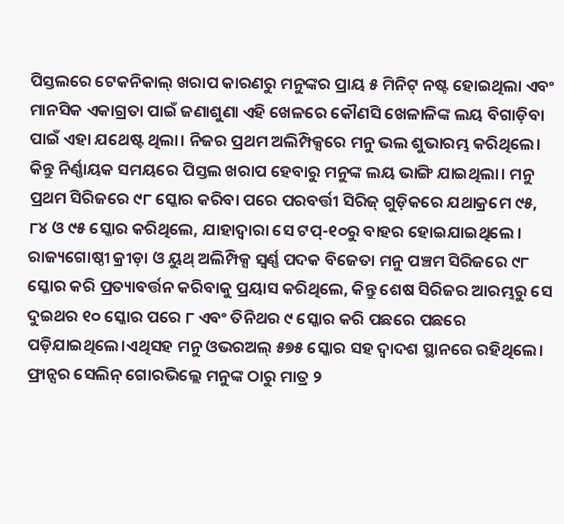ପିସ୍ତଲରେ ଟେକନିକାଲ୍ ଖରାପ କାରଣରୁ ମନୁଙ୍କର ପ୍ରାୟ ୫ ମିନିଟ୍ ନଷ୍ଟ ହୋଇଥିଲା ଏବଂ ମାନସିକ ଏକାଗ୍ରତା ପାଇଁ ଜଣାଶୁଣା ଏହି ଖେଳରେ କୌଣସି ଖେଳାଳିଙ୍କ ଲୟ ବିଗାଡ଼ିବା ପାଇଁ ଏହା ଯଥେଷ୍ଟ ଥିଲା। ନିଜର ପ୍ରଥମ ଅଲିମ୍ପିକ୍ସରେ ମନୁ ଭଲ ଶୁଭାରମ୍ଭ କରିଥିଲେ।
କିନ୍ତୁ ନିର୍ଣ୍ଣାୟକ ସମୟରେ ପିସ୍ତଲ ଖରାପ ହେବାରୁ ମନୁଙ୍କ ଲୟ ଭାଙ୍ଗି ଯାଇଥିଲା। ମନୁ ପ୍ରଥମ ସିରିଜରେ ୯୮ ସ୍କୋର କରିବା ପରେ ପରବର୍ତ୍ତୀ ସିରିଜ୍ ଗୁଡ଼ିକରେ ଯଥାକ୍ରମେ ୯୫, ୮୪ ଓ ୯୫ ସ୍କୋର କରିଥିଲେ, ଯାହାଦ୍ୱାରା ସେ ଟପ୍-୧୦ରୁ ବାହର ହୋଇଯାଇଥିଲେ । ରାଜ୍ୟଗୋଷ୍ଠୀ କ୍ରୀଡ଼ା ଓ ୟୁଥ୍ ଅଲିମ୍ପିକ୍ସ ସ୍ୱର୍ଣ୍ଣ ପଦକ ବିଜେତା ମନୁ ପଞ୍ଚମ ସିରିଜରେ ୯୮ ସ୍କୋର କରି ପ୍ରତ୍ୟାବର୍ତ୍ତନ କରିବାକୁ ପ୍ରୟାସ କରିଥିଲେ, କିନ୍ତୁ ଶେଷ ସିରିଜର ଆରମ୍ଭରୁ ସେ ଦୁଇଥର ୧୦ ସ୍କୋର ପରେ ୮ ଏବଂ ତିନିଥର ୯ ସ୍କୋର କରି ପଛରେ ପଛରେ ପଡ଼ିଯାଇଥିଲେ।ଏଥିସହ ମନୁ ଓଭରଅଲ୍ ୫୭୫ ସ୍କୋର ସହ ଦ୍ୱାଦଶ ସ୍ଥାନରେ ରହିଥିଲେ। ଫ୍ରାନ୍ସର ସେଲିନ୍ ଗୋରଭିଲ୍ଲେ ମନୁଙ୍କ ଠାରୁ ମାତ୍ର ୨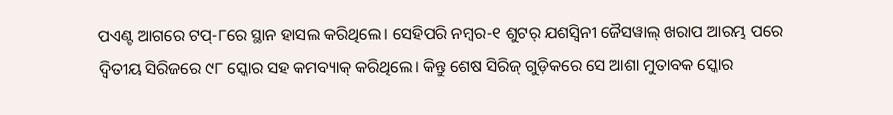ପଏଣ୍ଟ ଆଗରେ ଟପ୍-୮ରେ ସ୍ଥାନ ହାସଲ କରିଥିଲେ। ସେହିପରି ନମ୍ବର-୧ ଶୁଟର୍ ଯଶସ୍ୱିନୀ ଜୈସୱାଲ୍ ଖରାପ ଆରମ୍ଭ ପରେ ଦ୍ୱିତୀୟ ସିରିଜରେ ୯୮ ସ୍କୋର ସହ କମବ୍ୟାକ୍ କରିଥିଲେ। କିନ୍ତୁ ଶେଷ ସିରିଜ୍ ଗୁଡ଼ିକରେ ସେ ଆଶା ମୁତାବକ ସ୍କୋର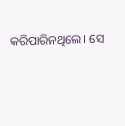କରିପାରିନଥିଲେ। ସେ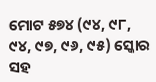ମୋଟ ୫୭୪ (୯୪, ୯୮, ୯୪, ୯୭, ୯୬, ୯୫) ସ୍କୋର ସହ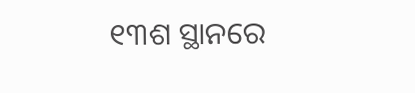୧୩ଶ ସ୍ଥାନରେ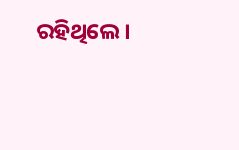ରହିଥିଲେ।